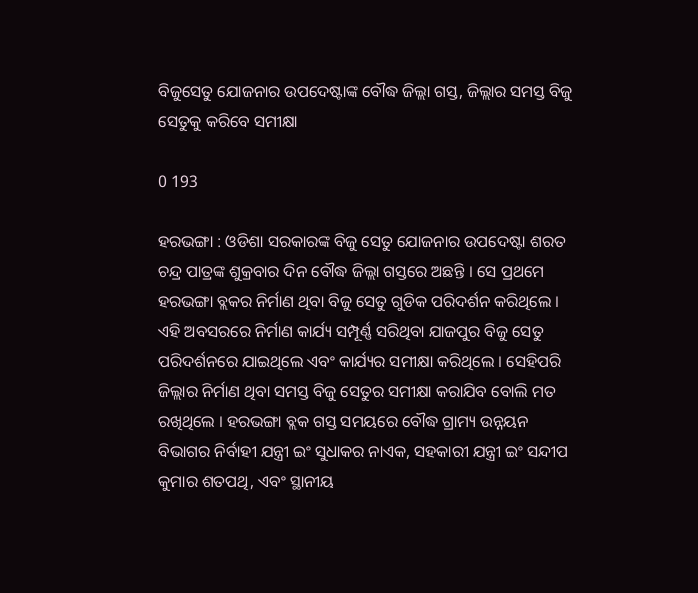ବିଜୁସେତୁ ଯୋଜନାର ଉପଦେଷ୍ଟାଙ୍କ ବୌଦ୍ଧ ଜିଲ୍ଲା ଗସ୍ତ, ଜିଲ୍ଲାର ସମସ୍ତ ବିଜୁ ସେତୁକୁ କରିବେ ସମୀକ୍ଷା

0 193

ହରଭଙ୍ଗା : ଓଡିଶା ସରକାରଙ୍କ ବିଜୁ ସେତୁ ଯୋଜନାର ଉପଦେଷ୍ଟା ଶରତ ଚନ୍ଦ୍ର ପାତ୍ରଙ୍କ ଶୁକ୍ରବାର ଦିନ ବୌଦ୍ଧ ଜିଲ୍ଲା ଗସ୍ତରେ ଅଛନ୍ତି । ସେ ପ୍ରଥମେ ହରଭଙ୍ଗା ବ୍ଲକର ନିର୍ମାଣ ଥିବା ବିଜୁ ସେତୁ ଗୁଡିକ ପରିଦର୍ଶନ କରିଥିଲେ । ଏହି ଅବସରରେ ନିର୍ମାଣ କାର୍ଯ୍ୟ ସମ୍ପୂର୍ଣ୍ଣ ସରିଥିବା ଯାଜପୁର ବିଜୁ ସେତୁ ପରିଦର୍ଶନରେ ଯାଇଥିଲେ ଏବଂ କାର୍ଯ୍ୟର ସମୀକ୍ଷା କରିଥିଲେ । ସେହିପରି ଜିଲ୍ଲାର ନିର୍ମାଣ ଥିବା ସମସ୍ତ ବିଜୁ ସେତୁର ସମୀକ୍ଷା କରାଯିବ ବୋଲି ମତ ରଖିଥିଲେ । ହରଭଙ୍ଗା ବ୍ଲକ ଗସ୍ତ ସମୟରେ ବୌଦ୍ଧ ଗ୍ରାମ୍ୟ ଉନ୍ନୟନ ବିଭାଗର ନିର୍ବାହୀ ଯନ୍ତ୍ରୀ ଇଂ ସୁଧାକର ନାଏକ, ସହକାରୀ ଯନ୍ତ୍ରୀ ଇଂ ସନ୍ଦୀପ କୁମାର ଶତପଥି, ଏବଂ ସ୍ଥାନୀୟ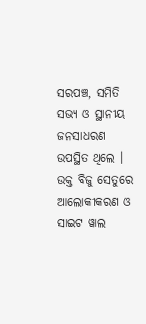ସରପଞ୍ଚ, ସମିତି ସଭ୍ୟ ଓ ସ୍ଥାନୀୟ ଜନସାଧରଣ ଉପସ୍ଥିତ ଥିଲେ । ଉକ୍ତ ବିଜୁ ସେତୁରେ ଆଲୋକୀକରଣ ଓ ସାଇଟ ୱାଲ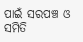ପାଇଁ ସରପଞ୍ଚ ଓ ସମିତି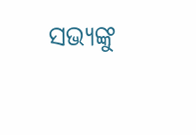ସଭ୍ୟଙ୍କୁ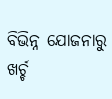ବିଭିନ୍ନ ଯୋଜନାରୁ ଖର୍ଚ୍ଚ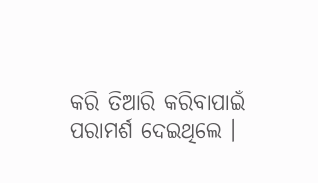କରି ତିଆରି କରିବାପାଇଁ ପରାମର୍ଶ ଦେଇଥିଲେ ।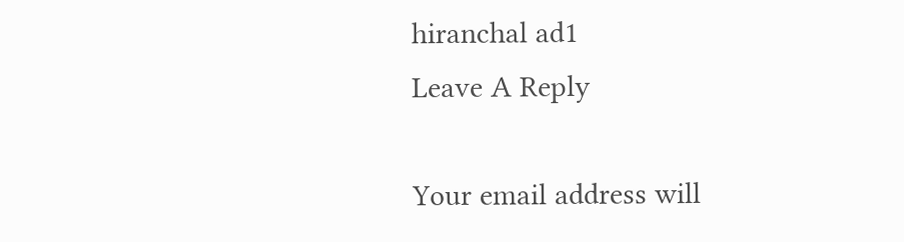hiranchal ad1
Leave A Reply

Your email address will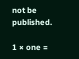not be published.

1 × one =